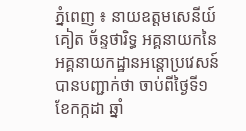ភ្នំពេញ ៖ នាយឧត្តមសេនីយ៍ គៀត ច័ន្ទថារិទ្ធ អគ្គនាយកនៃអគ្គនាយកដ្ឋានអន្តោប្រវេសន៍ បានបញ្ជាក់ថា ចាប់ពីថ្ងៃទី១ ខែកក្កដា ឆ្នាំ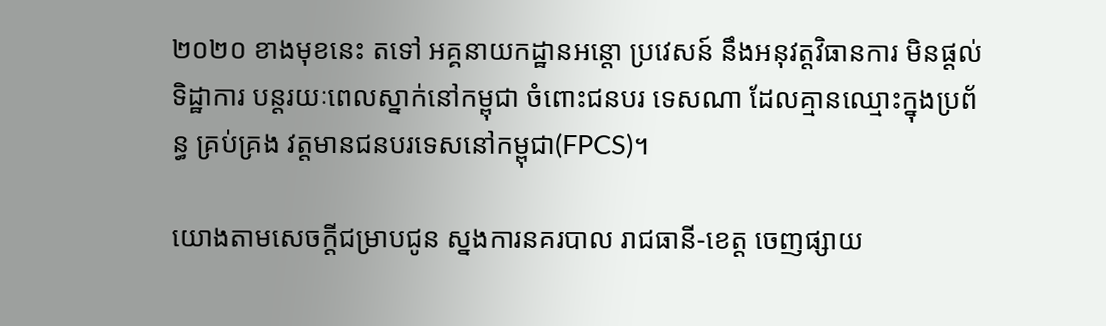២០២០ ខាងមុខនេះ តទៅ អគ្គនាយកដ្ឋានអន្តោ ប្រវេសន៍ នឹងអនុវត្តវិធានការ មិនផ្តល់ទិដ្ឋាការ បន្តរយៈពេលស្នាក់នៅកម្ពុជា ចំពោះជនបរ ទេសណា ដែលគ្មានឈ្មោះក្នុងប្រព័ន្ធ គ្រប់គ្រង វត្តមានជនបរទេសនៅកម្ពុជា(FPCS)។

យោងតាមសេចក្ដីជម្រាបជូន ស្នងការនគរបាល រាជធានី-ខេត្ត ចេញផ្សាយ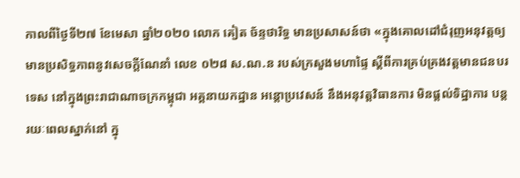កាលពីថ្ងៃទី២៧ ខែមេសា ឆ្នាំ២០២០ លោក គៀត ច័ន្ទថារិទ្ធ មានប្រសាសន៍ថា «ក្នុងគោលដៅជំរុញអនុវត្តឲ្យ មានប្រសិទ្ធភាពនូវសេចក្តីណែនាំ លេខ ០២៨ ស.ណ.ន របស់ក្រសួងមហាផ្ទៃ ស្តីពីការគ្រប់គ្រងវត្តមានជនបរទេស នៅក្នុងព្រះរាជាណាចក្រកម្ពុជា អគ្គនាយកដ្ឋាន អន្តោប្រវេសន៍ នឹងអនុវត្តវិធានការ មិនផ្តល់ទិដ្ឋាការ បន្តរយៈពេលស្នាក់នៅ ក្នុ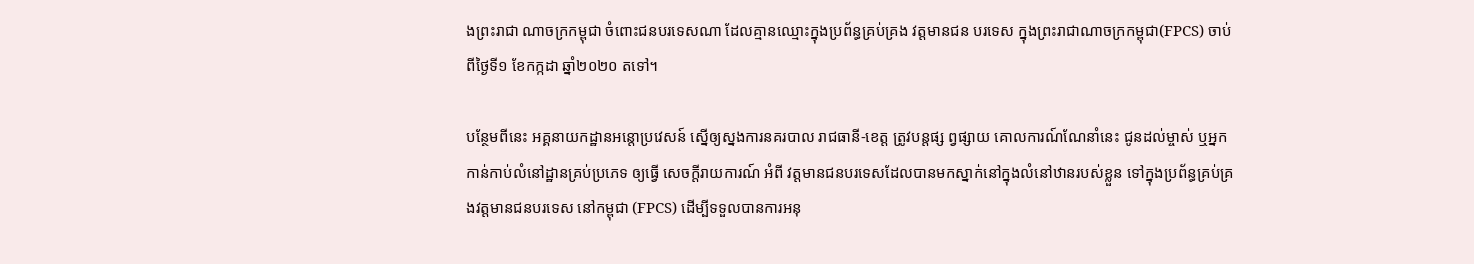ងព្រះរាជា ណាចក្រកម្ពុជា ចំពោះជនបរទេសណា ដែលគ្មានឈ្មោះក្នុងប្រព័ន្ធគ្រប់គ្រង វត្តមានជន បរទេស ក្នុងព្រះរាជាណាចក្រកម្ពុជា(FPCS) ចាប់ពីថ្ងៃទី១ ខែកក្កដា ឆ្នាំ២០២០ តទៅ។

បន្ថែមពីនេះ អគ្គនាយកដ្ឋានអន្តោប្រវេសន៍ ស្នើឲ្យស្នងការនគរបាល រាជធានី-ខេត្ត ត្រូវបន្តផ្ស ព្វផ្សាយ គោលការណ៍ណែនាំនេះ ជូនដល់ម្ចាស់ ឬអ្នកកាន់កាប់លំនៅដ្ឋានគ្រប់ប្រភេទ ឲ្យធ្វើ សេចក្តីរាយការណ៍ អំពី វត្តមានជនបរទេសដែលបានមកស្នាក់នៅក្នុងលំនៅឋានរបស់ខ្លួន ទៅក្នុងប្រព័ន្ធគ្រប់គ្រងវត្តមានជនបរទេស នៅកម្ពុជា (FPCS) ដើម្បីទទួលបានការអនុ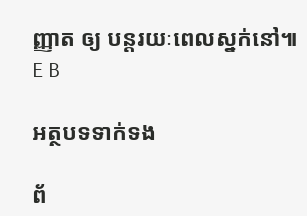ញ្ញាត ឲ្យ បន្តរយៈពេលស្នក់នៅ៕ E B

អត្ថបទទាក់ទង

ព័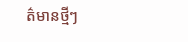ត៌មានថ្មីៗ